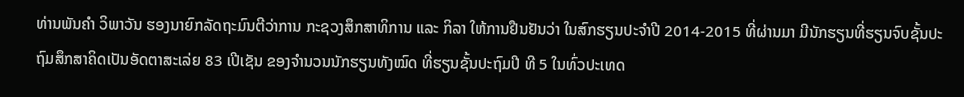ທ່ານພັນຄຳ ວິພາວັນ ຮອງນາຍົກລັດຖະມົນຕີວ່າການ ກະຊວງສຶກສາທິການ ແລະ ກິລາ ໃຫ້ການຢືນຢັນວ່າ ໃນສົກຮຽນປະຈຳປີ 2014-2015 ທີ່ຜ່ານມາ ມີນັກຮຽນທີ່ຮຽນຈົບຊັ້ນປະຖົມສຶກສາຄິດເປັນອັດຕາສະເລ່ຍ 83 ເປີເຊັນ ຂອງຈຳນວນນັກຮຽນທັງໝົດ ທີ່ຮຽນຊັ້ນປະຖົມປີ ທີ 5 ໃນທົ່ວປະເທດ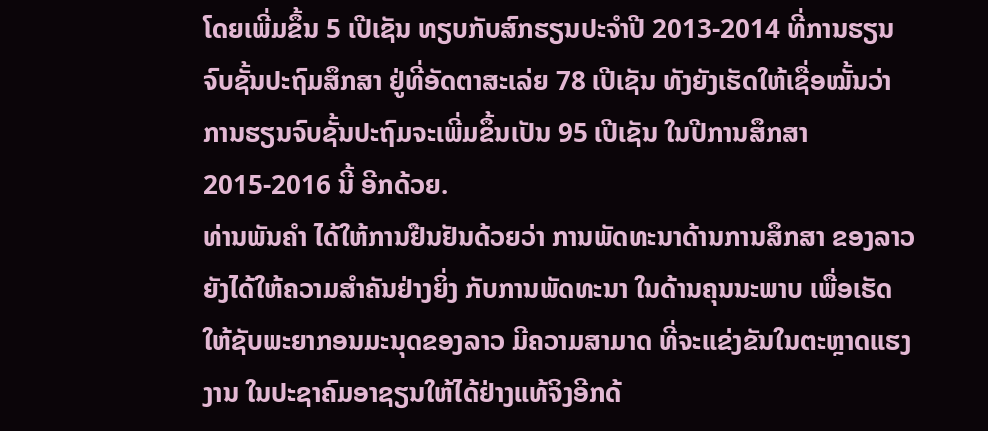ໂດຍເພີ່ມຂຶ້ນ 5 ເປີເຊັນ ທຽບກັບສົກຮຽນປະຈຳປີ 2013-2014 ທີ່ການຮຽນຈົບຊັ້ນປະຖົມສຶກສາ ຢູ່ທີ່ອັດຕາສະເລ່ຍ 78 ເປີເຊັນ ທັງຍັງເຮັດໃຫ້ເຊື່ອໝັ້ນວ່າ ການຮຽນຈົບຊັ້ນປະຖົມຈະເພີ່ມຂຶ້ນເປັນ 95 ເປີເຊັນ ໃນປີການສຶກສາ 2015-2016 ນີ້ ອີກດ້ວຍ.
ທ່ານພັນຄຳ ໄດ້ໃຫ້ການຢືນຢັນດ້ວຍວ່າ ການພັດທະນາດ້ານການສຶກສາ ຂອງລາວຍັງໄດ້ໃຫ້ຄວາມສຳຄັນຢ່າງຍິ່ງ ກັບການພັດທະນາ ໃນດ້ານຄຸນນະພາບ ເພື່ອເຮັດໃຫ້ຊັບພະຍາກອນມະນຸດຂອງລາວ ມີຄວາມສາມາດ ທີ່ຈະແຂ່ງຂັນໃນຕະຫຼາດແຮງງານ ໃນປະຊາຄົມອາຊຽນໃຫ້ໄດ້ຢ່າງແທ້ຈິງອີກດ້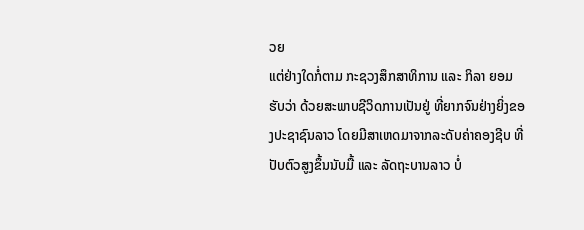ວຍ
ແຕ່ຢ່າງໃດກໍ່ຕາມ ກະຊວງສຶກສາທິການ ແລະ ກິລາ ຍອມຮັບວ່າ ດ້ວຍສະພາບຊີວິດການເປັນຢູ່ ທີ່ຍາກຈົນຢ່າງຍິ່ງຂອງປະຊາຊົນລາວ ໂດຍມີສາເຫດມາຈາກລະດັບຄ່າຄອງຊີບ ທີ່ປັບຕົວສູງຂຶ້ນນັບມື້ ແລະ ລັດຖະບານລາວ ບໍ່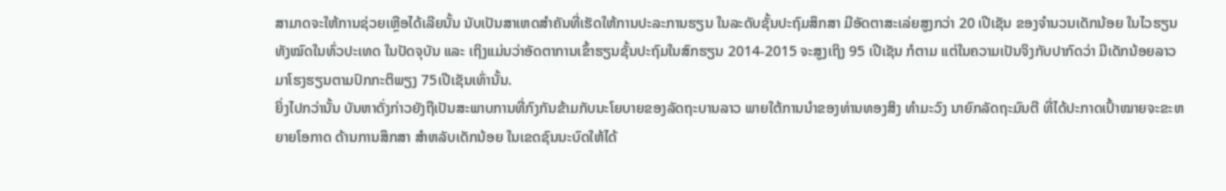ສາມາດຈະໃຫ້ການຊ່ວຍເຫຼືອໄດ້ເລີຍນັ້ນ ນັບເປັນສາເຫດສຳຄັນທີ່ເຮັດໃຫ້ການປະລະການຮຽນ ໃນລະດັບຊັ້ນປະຖົມສຶກສາ ມີອັດຕາສະເລ່ຍສູງກວ່າ 20 ເປີເຊັນ ຂອງຈຳນວນເດັກນ້ອຍ ໃນໄວຮຽນທັງໝົດໃນທົ່ວປະເທດ ໃນປັດຈຸບັນ ແລະ ເຖິງແມ່ນວ່າອັດຕາການເຂົ້າຮຽນຊັ້ນປະຖົມໃນສົກຮຽນ 2014-2015 ຈະສູງເຖິງ 95 ເປີເຊັນ ກໍຕາມ ແຕ່ໃນຄວາມເປັນຈິງກັບປາກົດວ່າ ມີເດັກນ້ອຍລາວ ມາໂຮງຮຽນຕາມປົກກະຕິພຽງ 75ເປີເຊັນເທົ່ານັ້ນ.
ຍິ່ງໄປກວ່ານັ້ນ ບັນຫາດັ່ງກ່າວຍັງຖືເປັນສະພາບການທີ່ກົງກັນຂ້າມກັບນະໂຍບາຍຂອງລັດຖະບານລາວ ພາຍໃຕ້ການນຳຂອງທ່ານທອງສິງ ທຳມະວົງ ນາຍົກລັດຖະມົນຕີ ທີ່ໄດ້ປະກາດເປົ້າໝາຍຈະຂະຫຍາຍໂອກາດ ດ້ານການສຶກສາ ສຳຫລັບເດັກນ້ອຍ ໃນເຂດຊົນນະບົດໃຫ້ໄດ້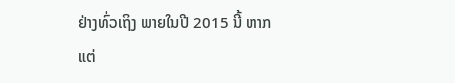ຢ່າງທົ່ວເຖິງ ພາຍໃນປີ 2015 ນີ້ ຫາກແຕ່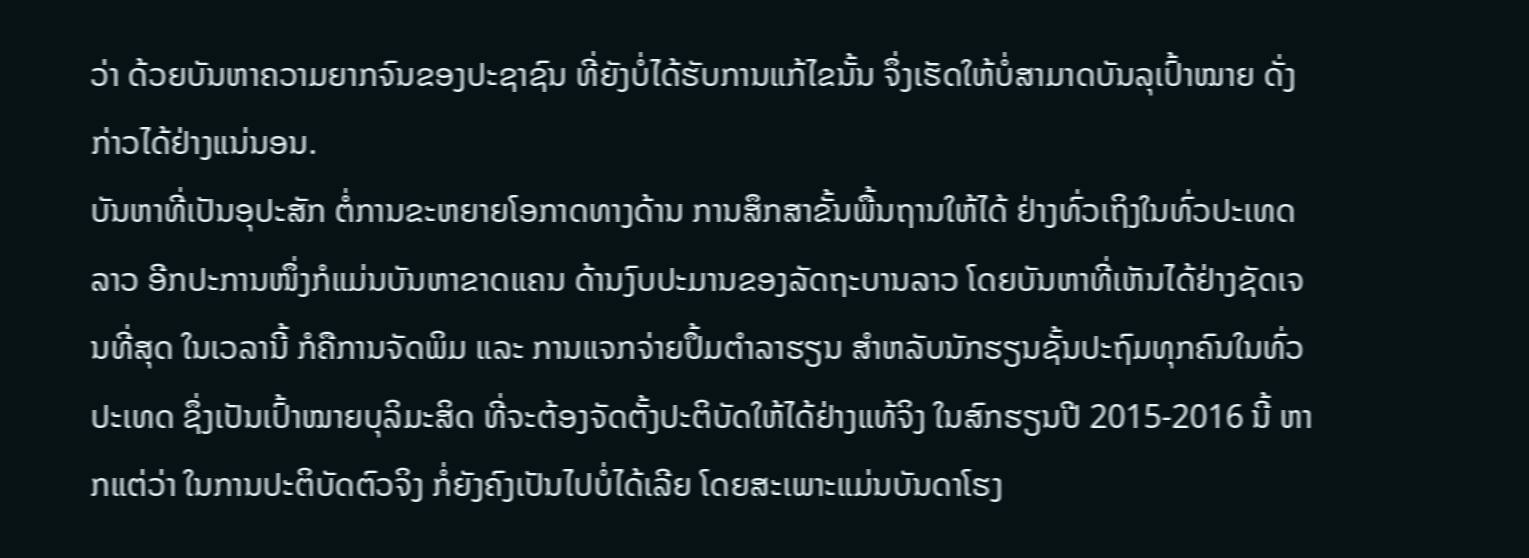ວ່າ ດ້ວຍບັນຫາຄວາມຍາກຈົນຂອງປະຊາຊົນ ທີ່ຍັງບໍ່ໄດ້ຮັບການແກ້ໄຂນັ້ນ ຈຶ່ງເຮັດໃຫ້ບໍ່ສາມາດບັນລຸເປົ້າໝາຍ ດັ່ງກ່າວໄດ້ຢ່າງແນ່ນອນ.
ບັນຫາທີ່ເປັນອຸປະສັກ ຕໍ່ການຂະຫຍາຍໂອກາດທາງດ້ານ ການສຶກສາຂັ້ນພື້ນຖານໃຫ້ໄດ້ ຢ່າງທົ່ວເຖິງໃນທົ່ວປະເທດລາວ ອີກປະການໜຶ່ງກໍແມ່ນບັນຫາຂາດແຄນ ດ້ານງົບປະມານຂອງລັດຖະບານລາວ ໂດຍບັນຫາທີ່ເຫັນໄດ້ຢ່າງຊັດເຈນທີ່ສຸດ ໃນເວລານີ້ ກໍຄືການຈັດພິມ ແລະ ການແຈກຈ່າຍປຶ້ມຕຳລາຮຽນ ສຳຫລັບນັກຮຽນຊັ້ນປະຖົມທຸກຄົນໃນທົ່ວປະເທດ ຊຶ່ງເປັນເປົ້າໝາຍບຸລິມະສິດ ທີ່ຈະຕ້ອງຈັດຕັ້ງປະຕິບັດໃຫ້ໄດ້ຢ່າງແທ້ຈິງ ໃນສົກຮຽນປີ 2015-2016 ນີ້ ຫາກແຕ່ວ່າ ໃນການປະຕິບັດຕົວຈິງ ກໍ່ຍັງຄົງເປັນໄປບໍ່ໄດ້ເລີຍ ໂດຍສະເພາະແມ່ນບັນດາໂຮງ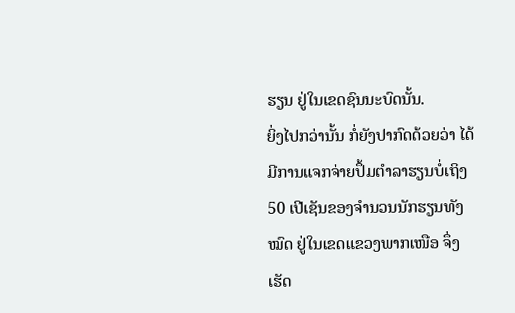ຮຽນ ຢູ່ໃນເຂດຊົນນະບົດນັ້ນ.
ຍິ່ງໄປກວ່ານັ້ນ ກໍ່ຍັງປາກົດດ້ວຍວ່າ ໄດ້ມີການແຈກຈ່າຍປຶ້ມຕຳລາຮຽນບໍ່ເຖິງ 50 ເປີເຊັນຂອງຈຳນວນນັກຮຽນທັງໝົດ ຢູ່ໃນເຂດແຂວງພາກເໜືອ ຈຶ່ງເຮັດ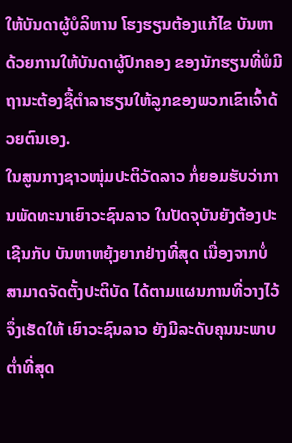ໃຫ້ບັນດາຜູ້ບໍລິຫານ ໂຮງຮຽນຕ້ອງແກ້ໄຂ ບັນຫາດ້ວຍການໃຫ້ບັນດາຜູ້ປົກຄອງ ຂອງນັກຮຽນທີ່ພໍມີຖານະຕ້ອງຊື້ຕຳລາຮຽນໃຫ້ລູກຂອງພວກເຂົາເຈົ້າດ້ວຍຕົນເອງ.
ໃນສູນກາງຊາວໜຸ່ມປະຕິວັດລາວ ກໍ່ຍອມຮັບວ່າການພັດທະນາເຍົາວະຊົນລາວ ໃນປັດຈຸບັນຍັງຕ້ອງປະເຊີນກັບ ບັນຫາຫຍຸ້ງຍາກຢ່າງທີ່ສຸດ ເນື່ອງຈາກບໍ່ສາມາດຈັດຕັ້ງປະຕິບັດ ໄດ້ຕາມແຜນການທີ່ວາງໄວ້ ຈຶ່ງເຮັດໃຫ້ ເຍົາວະຊົນລາວ ຍັງມີລະດັບຄຸນນະພາບຕ່ຳທີ່ສຸດ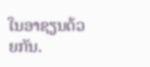ໃນອາຊຽນດ້ວຍກັນ.